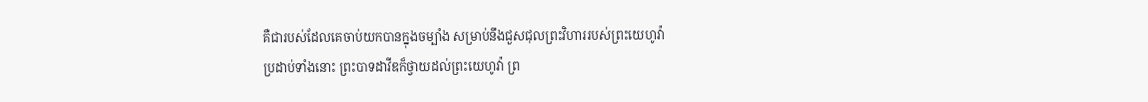គឺជារបស់ដែលគេចាប់យកបានក្នុងចម្បាំង សម្រាប់នឹងជួសជុលព្រះវិហាររបស់ព្រះយេហូវ៉ា
ប្រដាប់ទាំងនោះ ព្រះបាទដាវីឌក៏ថ្វាយដល់ព្រះយេហូវ៉ា ព្រ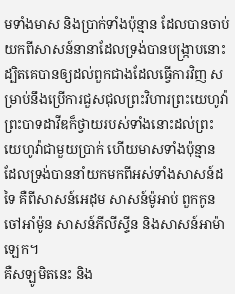មទាំងមាស និងប្រាក់ទាំងប៉ុន្មាន ដែលបានចាប់យកពីសាសន៍នានាដែលទ្រង់បានបង្ក្រាបនោះ
ដ្បិតគេបានឲ្យដល់ពួកជាងដែលធ្វើការវិញ សម្រាប់នឹងប្រើការជួសជុលព្រះវិហារព្រះយេហូវ៉ា
ព្រះបាទដាវីឌក៏ថ្វាយរបស់ទាំងនោះដល់ព្រះយេហូវ៉ាជាមួយប្រាក់ ហើយមាសទាំងប៉ុន្មាន ដែលទ្រង់បាននាំយកមកពីអស់ទាំងសាសន៍ដទៃ គឺពីសាសន៍អេដុម សាសន៍ម៉ូអាប់ ពួកកូនចៅអាំម៉ូន សាសន៍ភីលីស្ទីន និងសាសន៍អាម៉ាឡេក។
គឺសឡូមិតនេះ និង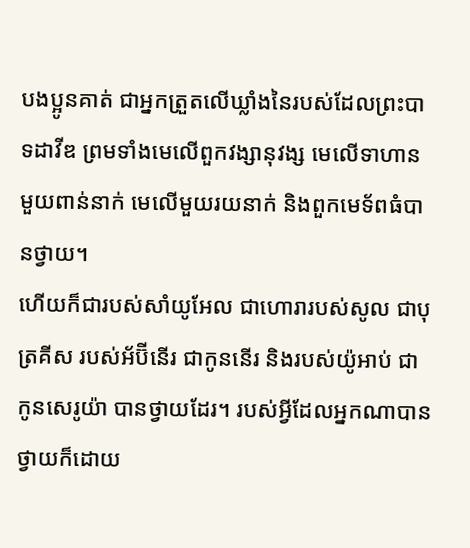បងប្អូនគាត់ ជាអ្នកត្រួតលើឃ្លាំងនៃរបស់ដែលព្រះបាទដាវីឌ ព្រមទាំងមេលើពួកវង្សានុវង្ស មេលើទាហានមួយពាន់នាក់ មេលើមួយរយនាក់ និងពួកមេទ័ពធំបានថ្វាយ។
ហើយក៏ជារបស់សាំយូអែល ជាហោរារបស់សូល ជាបុត្រគីស របស់អ័ប៊ីនើរ ជាកូននើរ និងរបស់យ៉ូអាប់ ជាកូនសេរូយ៉ា បានថ្វាយដែរ។ របស់អ្វីដែលអ្នកណាបានថ្វាយក៏ដោយ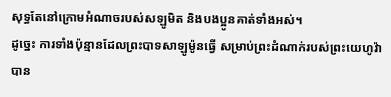សុទ្ធតែនៅក្រោមអំណាចរបស់សឡូមិត និងបងប្អូនគាត់ទាំងអស់។
ដូច្នេះ ការទាំងប៉ុន្មានដែលព្រះបាទសាឡូម៉ូនធ្វើ សម្រាប់ព្រះដំណាក់របស់ព្រះយេហូវ៉ា បាន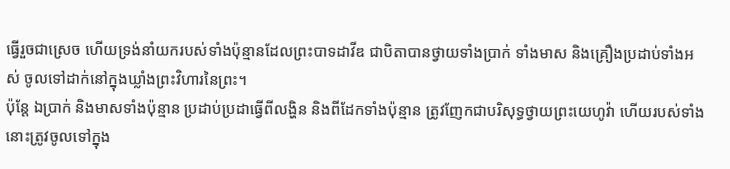ធ្វើរួចជាស្រេច ហើយទ្រង់នាំយករបស់ទាំងប៉ុន្មានដែលព្រះបាទដាវីឌ ជាបិតាបានថ្វាយទាំងប្រាក់ ទាំងមាស និងគ្រឿងប្រដាប់ទាំងអស់ ចូលទៅដាក់នៅក្នុងឃ្លាំងព្រះវិហារនៃព្រះ។
ប៉ុន្តែ ឯប្រាក់ និងមាសទាំងប៉ុន្មាន ប្រដាប់ប្រដាធ្វើពីលង្ហិន និងពីដែកទាំងប៉ុន្មាន ត្រូវញែកជាបរិសុទ្ធថ្វាយព្រះយេហូវ៉ា ហើយរបស់ទាំងនោះត្រូវចូលទៅក្នុង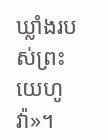ឃ្លាំងរបស់ព្រះយេហូវ៉ា»។